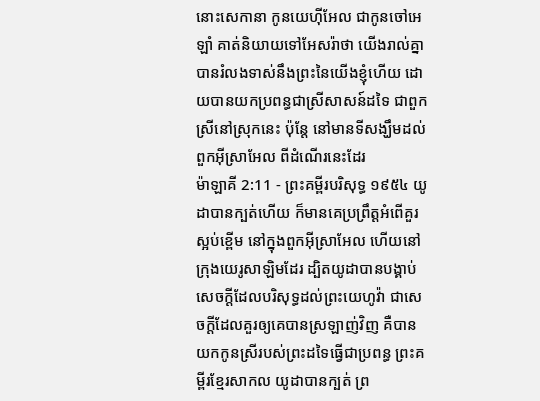នោះសេកានា កូនយេហ៊ីអែល ជាកូនចៅអេឡាំ គាត់និយាយទៅអែសរ៉ាថា យើងរាល់គ្នាបានរំលងទាស់នឹងព្រះនៃយើងខ្ញុំហើយ ដោយបានយកប្រពន្ធជាស្រីសាសន៍ដទៃ ជាពួកស្រីនៅស្រុកនេះ ប៉ុន្តែ នៅមានទីសង្ឃឹមដល់ពួកអ៊ីស្រាអែល ពីដំណើរនេះដែរ
ម៉ាឡាគី 2:11 - ព្រះគម្ពីរបរិសុទ្ធ ១៩៥៤ យូដាបានក្បត់ហើយ ក៏មានគេប្រព្រឹត្តអំពើគួរស្អប់ខ្ពើម នៅក្នុងពួកអ៊ីស្រាអែល ហើយនៅក្រុងយេរូសាឡិមដែរ ដ្បិតយូដាបានបង្គាប់សេចក្ដីដែលបរិសុទ្ធដល់ព្រះយេហូវ៉ា ជាសេចក្ដីដែលគួរឲ្យគេបានស្រឡាញ់វិញ គឺបានយកកូនស្រីរបស់ព្រះដទៃធ្វើជាប្រពន្ធ ព្រះគម្ពីរខ្មែរសាកល យូដាបានក្បត់ ព្រ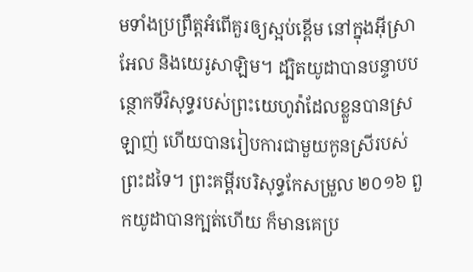មទាំងប្រព្រឹត្តអំពើគួរឲ្យស្អប់ខ្ពើម នៅក្នុងអ៊ីស្រាអែល និងយេរូសាឡិម។ ដ្បិតយូដាបានបន្ទាបបន្ថោកទីវិសុទ្ធរបស់ព្រះយេហូវ៉ាដែលខ្លួនបានស្រឡាញ់ ហើយបានរៀបការជាមួយកូនស្រីរបស់ព្រះដទៃ។ ព្រះគម្ពីរបរិសុទ្ធកែសម្រួល ២០១៦ ពួកយូដាបានក្បត់ហើយ ក៏មានគេប្រ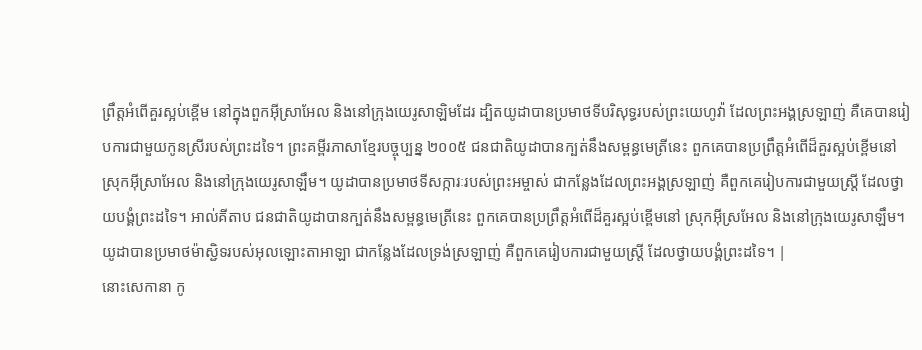ព្រឹត្តអំពើគួរស្អប់ខ្ពើម នៅក្នុងពួកអ៊ីស្រាអែល និងនៅក្រុងយេរូសាឡិមដែរ ដ្បិតយូដាបានប្រមាថទីបរិសុទ្ធរបស់ព្រះយេហូវ៉ា ដែលព្រះអង្គស្រឡាញ់ គឺគេបានរៀបការជាមួយកូនស្រីរបស់ព្រះដទៃ។ ព្រះគម្ពីរភាសាខ្មែរបច្ចុប្បន្ន ២០០៥ ជនជាតិយូដាបានក្បត់នឹងសម្ពន្ធមេត្រីនេះ ពួកគេបានប្រព្រឹត្តអំពើដ៏គួរស្អប់ខ្ពើមនៅ ស្រុកអ៊ីស្រាអែល និងនៅក្រុងយេរូសាឡឹម។ យូដាបានប្រមាថទីសក្ការៈរបស់ព្រះអម្ចាស់ ជាកន្លែងដែលព្រះអង្គស្រឡាញ់ គឺពួកគេរៀបការជាមួយស្ត្រី ដែលថ្វាយបង្គំព្រះដទៃ។ អាល់គីតាប ជនជាតិយូដាបានក្បត់នឹងសម្ពន្ធមេត្រីនេះ ពួកគេបានប្រព្រឹត្តអំពើដ៏គួរស្អប់ខ្ពើមនៅ ស្រុកអ៊ីស្រអែល និងនៅក្រុងយេរូសាឡឹម។ យូដាបានប្រមាថម៉ាស្ជិទរបស់អុលឡោះតាអាឡា ជាកន្លែងដែលទ្រង់ស្រឡាញ់ គឺពួកគេរៀបការជាមួយស្ត្រី ដែលថ្វាយបង្គំព្រះដទៃ។ |
នោះសេកានា កូ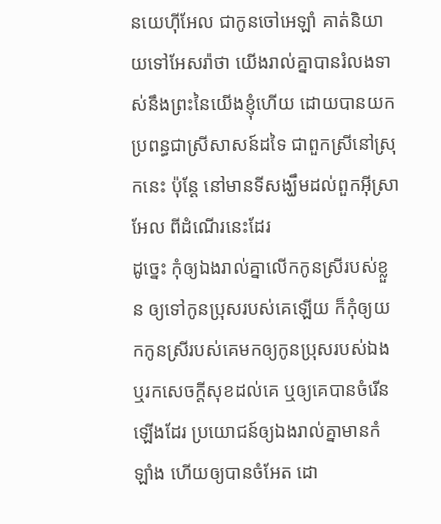នយេហ៊ីអែល ជាកូនចៅអេឡាំ គាត់និយាយទៅអែសរ៉ាថា យើងរាល់គ្នាបានរំលងទាស់នឹងព្រះនៃយើងខ្ញុំហើយ ដោយបានយកប្រពន្ធជាស្រីសាសន៍ដទៃ ជាពួកស្រីនៅស្រុកនេះ ប៉ុន្តែ នៅមានទីសង្ឃឹមដល់ពួកអ៊ីស្រាអែល ពីដំណើរនេះដែរ
ដូច្នេះ កុំឲ្យឯងរាល់គ្នាលើកកូនស្រីរបស់ខ្លួន ឲ្យទៅកូនប្រុសរបស់គេឡើយ ក៏កុំឲ្យយកកូនស្រីរបស់គេមកឲ្យកូនប្រុសរបស់ឯង ឬរកសេចក្ដីសុខដល់គេ ឬឲ្យគេបានចំរើនឡើងដែរ ប្រយោជន៍ឲ្យឯងរាល់គ្នាមានកំឡាំង ហើយឲ្យបានចំអែត ដោ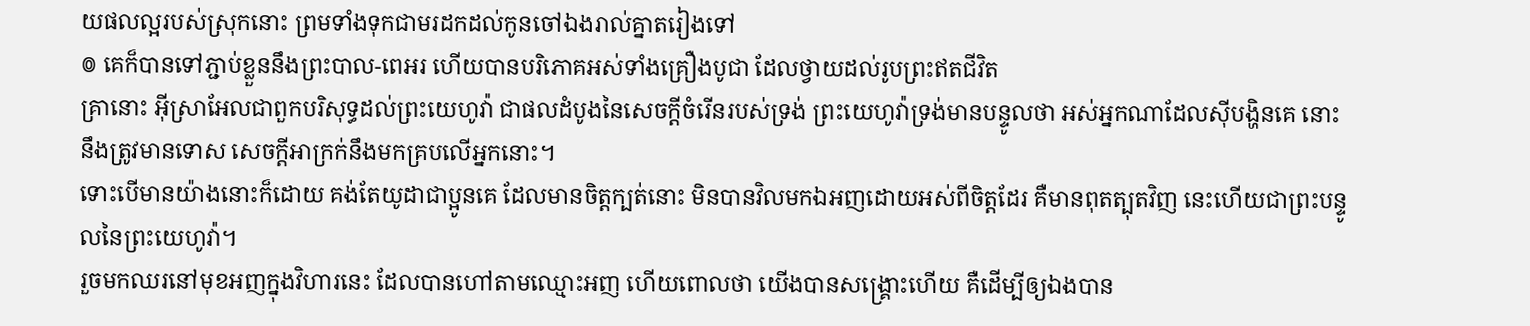យផលល្អរបស់ស្រុកនោះ ព្រមទាំងទុកជាមរដកដល់កូនចៅឯងរាល់គ្នាតរៀងទៅ
៙ គេក៏បានទៅភ្ជាប់ខ្លួននឹងព្រះបាល-ពេអរ ហើយបានបរិភោគអស់ទាំងគ្រឿងបូជា ដែលថ្វាយដល់រូបព្រះឥតជីវិត
គ្រានោះ អ៊ីស្រាអែលជាពួកបរិសុទ្ធដល់ព្រះយេហូវ៉ា ជាផលដំបូងនៃសេចក្ដីចំរើនរបស់ទ្រង់ ព្រះយេហូវ៉ាទ្រង់មានបន្ទូលថា អស់អ្នកណាដែលស៊ីបង្ហិនគេ នោះនឹងត្រូវមានទោស សេចក្ដីអាក្រក់នឹងមកគ្របលើអ្នកនោះ។
ទោះបើមានយ៉ាងនោះក៏ដោយ គង់តែយូដាជាប្អូនគេ ដែលមានចិត្តក្បត់នោះ មិនបានវិលមកឯអញដោយអស់ពីចិត្តដែរ គឺមានពុតត្បុតវិញ នេះហើយជាព្រះបន្ទូលនៃព្រះយេហូវ៉ា។
រួចមកឈរនៅមុខអញក្នុងវិហារនេះ ដែលបានហៅតាមឈ្មោះអញ ហើយពោលថា យើងបានសង្គ្រោះហើយ គឺដើម្បីឲ្យឯងបាន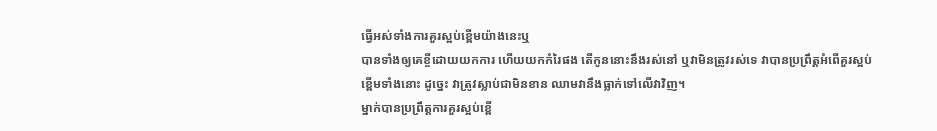ធ្វើអស់ទាំងការគួរស្អប់ខ្ពើមយ៉ាងនេះឬ
បានទាំងឲ្យគេខ្ចីដោយយកការ ហើយយកកំរៃផង តើកូននោះនឹងរស់នៅ ឬវាមិនត្រូវរស់ទេ វាបានប្រព្រឹត្តអំពើគួរស្អប់ខ្ពើមទាំងនោះ ដូច្នេះ វាត្រូវស្លាប់ជាមិនខាន ឈាមវានឹងធ្លាក់ទៅលើវាវិញ។
ម្នាក់បានប្រព្រឹត្តការគួរស្អប់ខ្ពើ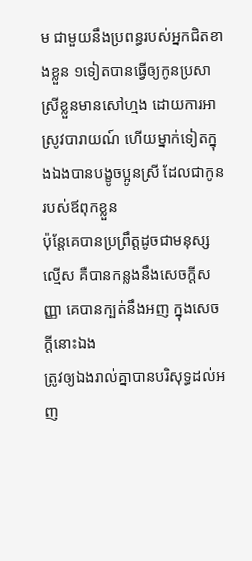ម ជាមួយនឹងប្រពន្ធរបស់អ្នកជិតខាងខ្លួន ១ទៀតបានធ្វើឲ្យកូនប្រសាស្រីខ្លួនមានសៅហ្មង ដោយការអាស្រូវបារាយណ៍ ហើយម្នាក់ទៀតក្នុងឯងបានបង្ខូចប្អូនស្រី ដែលជាកូនរបស់ឪពុកខ្លួន
ប៉ុន្តែគេបានប្រព្រឹត្តដូចជាមនុស្សល្មើស គឺបានកន្លងនឹងសេចក្ដីសញ្ញា គេបានក្បត់នឹងអញ ក្នុងសេចក្ដីនោះឯង
ត្រូវឲ្យឯងរាល់គ្នាបានបរិសុទ្ធដល់អញ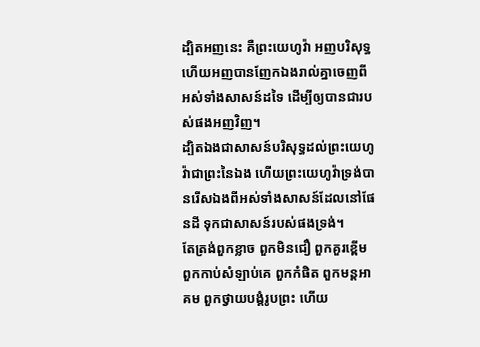ដ្បិតអញនេះ គឺព្រះយេហូវ៉ា អញបរិសុទ្ធ ហើយអញបានញែកឯងរាល់គ្នាចេញពីអស់ទាំងសាសន៍ដទៃ ដើម្បីឲ្យបានជារបស់ផងអញវិញ។
ដ្បិតឯងជាសាសន៍បរិសុទ្ធដល់ព្រះយេហូវ៉ាជាព្រះនៃឯង ហើយព្រះយេហូវ៉ាទ្រង់បានរើសឯងពីអស់ទាំងសាសន៍ដែលនៅផែនដី ទុកជាសាសន៍របស់ផងទ្រង់។
តែត្រង់ពួកខ្លាច ពួកមិនជឿ ពួកគួរខ្ពើម ពួកកាប់សំឡាប់គេ ពួកកំផិត ពួកមន្តអាគម ពួកថ្វាយបង្គំរូបព្រះ ហើយ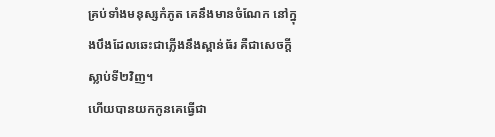គ្រប់ទាំងមនុស្សកំភូត គេនឹងមានចំណែក នៅក្នុងបឹងដែលឆេះជាភ្លើងនឹងស្ពាន់ធ័រ គឺជាសេចក្ដីស្លាប់ទី២វិញ។
ហើយបានយកកូនគេធ្វើជា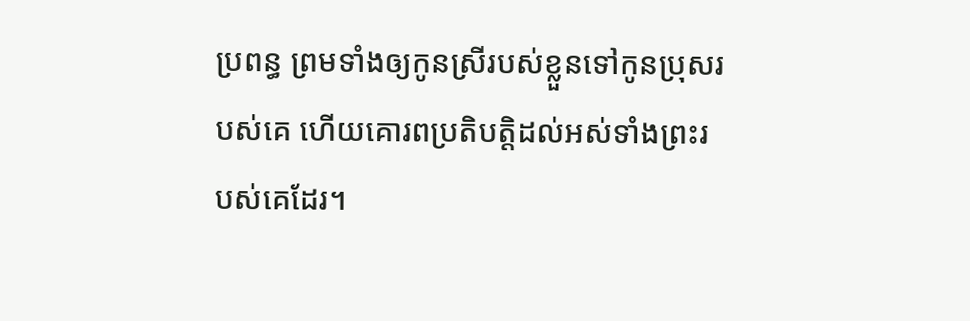ប្រពន្ធ ព្រមទាំងឲ្យកូនស្រីរបស់ខ្លួនទៅកូនប្រុសរបស់គេ ហើយគោរពប្រតិបត្តិដល់អស់ទាំងព្រះរបស់គេដែរ។